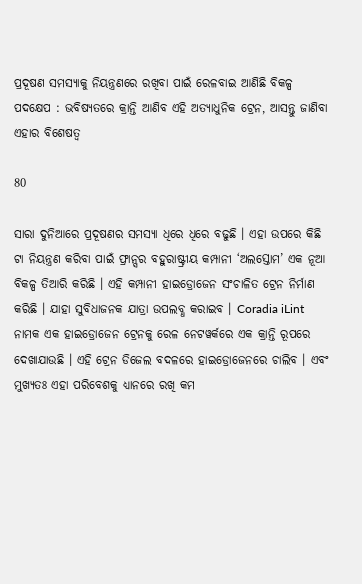ପ୍ରଦୂଷଣ ସମସ୍ୟାକୁ ନିୟନ୍ତ୍ରଣରେ ରଖିବା ପାଇଁ ରେଳବାଇ ଆଣିଛି ବିକଳ୍ପ ପଦକ୍ଷେପ : ଭବିଷ୍ୟତରେ କ୍ରାନ୍ତି ଆଣିବ ଏହି ଅତ୍ୟାଧୁନିକ ଟ୍ରେନ, ଆସନ୍ତୁ ଜାଣିବା ଏହାର ବିଶେଷତ୍ୱ

80

ସାରା ଦୁନିଆରେ ପ୍ରଦୂଷଣର ସମସ୍ୟା ଧିରେ ଧିରେ ବଢୁଛି । ଏହା ଉପରେ କିଛି ଟା ନିୟନ୍ତ୍ରଣ କରିବା ପାଇଁ ଫ୍ରାନ୍ସର ବହୁରାଷ୍ଟ୍ରୀୟ କମ୍ପାନୀ ‘ଅଲସ୍ତୋମ’ ଏକ ନୂଆ ବିକଳ୍ପ ତିଆରି କରିଛି । ଏହି କମ୍ପାନୀ ହାଇଡ୍ରୋଜେନ ସଂଚାଳିତ ଟ୍ରେନ ନିର୍ମାଣ କରିଛି । ଯାହା ସୁବିଧାଜନକ ଯାତ୍ରା ଉପଲବ୍ଧ କରାଇବ । Coradia iLint  ନାମକ ଏକ ହାଇଡ୍ରୋଜେନ ଟ୍ରେନକୁ ରେଳ ନେଟୱର୍କରେ ଏକ କ୍ରାନ୍ତି ରୂପରେ ଦେଖାଯାଉଛି । ଏହି ଟ୍ରେନ ଡିଜେଲ ବଦଳରେ ହାଇଡ୍ରୋଜେନରେ ଚାଲିବ । ଏବଂ ମୁଖ୍ୟତଃ ଏହା ପରିବେଶକୁ ଧ୍ୟାନରେ ରଖି କମ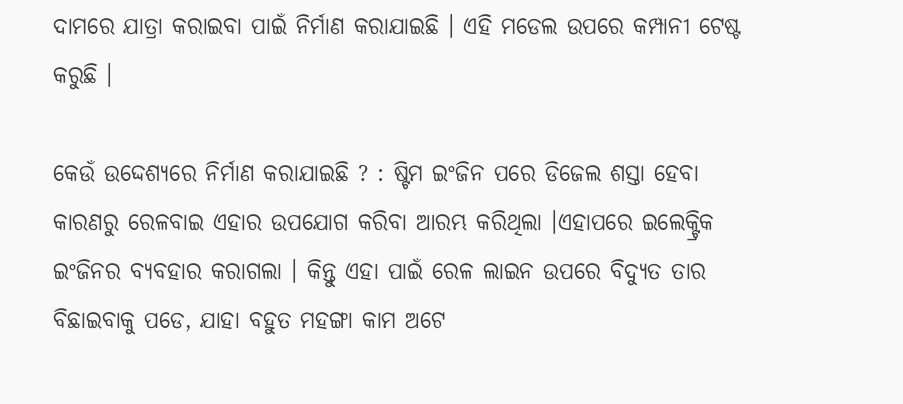ଦାମରେ ଯାତ୍ରା କରାଇବା ପାଇଁ ନିର୍ମାଣ କରାଯାଇଛି । ଏହି ମଡେଲ ଉପରେ କମ୍ପାନୀ ଟେଷ୍ଟ କରୁଛି ।

କେଉଁ ଉଦ୍ଦେଶ୍ୟରେ ନିର୍ମାଣ କରାଯାଇଛି ? : ଷ୍ଟିମ ଇଂଜିନ ପରେ ଡିଜେଲ ଶସ୍ତା ହେବା କାରଣରୁ ରେଳବାଇ ଏହାର ଉପଯୋଗ କରିବା ଆରମ୍ଭ କରିଥିଲା ।ଏହାପରେ ଇଲେକ୍ଟ୍ରିକ ଇଂଜିନର ବ୍ୟବହାର କରାଗଲା । କିନ୍ତୁ ଏହା ପାଇଁ ରେଳ ଲାଇନ ଉପରେ ବିଦ୍ୟୁତ ତାର ବିଛାଇବାକୁ ପଡେ, ଯାହା ବହୁତ ମହଙ୍ଗା କାମ ଅଟେ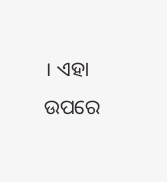। ଏହା ଉପରେ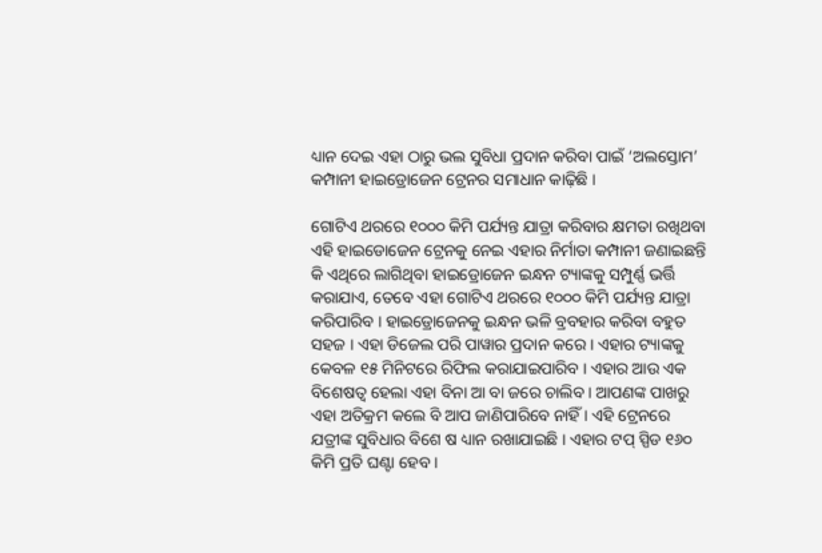ଧ୍ୟାନ ଦେଇ ଏହା ଠାରୁ ଭଲ ସୁବିଧା ପ୍ରଦାନ କରିବା ପାଇଁ ‘ଅଲସ୍ତୋମ’ କମ୍ପାନୀ ହାଇଡ୍ରୋଜେନ ଟ୍ରେନର ସମାଧାନ କାଢ଼ିଛି ।

ଗୋଟିଏ ଥରରେ ୧୦୦୦ କିମି ପର୍ଯ୍ୟନ୍ତ ଯାତ୍ରା କରିବାର କ୍ଷମତା ରଖିଥବା ଏହି ହାଇଡୋଜେନ ଟ୍ରେନକୁ ନେଇ ଏହାର ନିର୍ମାତା କମ୍ପାନୀ ଜଣାଇଛନ୍ତି କି ଏଥିରେ ଲାଗିଥିବା ହାଇଡ୍ରୋଜେନ ଇନ୍ଧନ ଟ୍ୟାଙ୍କକୁ ସମ୍ପୁର୍ଣ୍ଣ ଭର୍ତ୍ତି କରାଯାଏ, ତେବେ ଏହା ଗୋଟିଏ ଥରରେ ୧୦୦୦ କିମି ପର୍ଯ୍ୟନ୍ତ ଯାତ୍ରା କରିପାରିବ । ହାଇଡ୍ରୋଜେନକୁ ଇନ୍ଧନ ଭଳି ବ୍ରବହାର କରିବା ବହୁତ ସହଜ । ଏହା ଡିଜେଲ ପରି ପାୱାର ପ୍ରଦାନ କରେ । ଏହାର ଟ୍ୟାଙ୍କକୁ କେବଳ ୧୫ ମିନିଟରେ ରିଫିଲ କରାଯାଇପାରିବ । ଏହାର ଆଉ ଏକ ବିଶେଷତ୍ୱ ହେଲା ଏହା ବିନା ଆ ବା ଜରେ ଚାଲିବ । ଆପଣଙ୍କ ପାଖରୁ ଏହା ଅତିକ୍ରମ କଲେ ବି ଆପ ଜାଣିପାରିବେ ନାହିଁ । ଏହି ଟ୍ରେନରେ ଯତ୍ରୀଙ୍କ ସୁବିଧାର ବିଶେ ଷ ଧ୍ୟାନ ରଖାଯାଇଛି । ଏହାର ଟପ୍ ସ୍ପିଡ ୧୬୦ କିମି ପ୍ରତି ଘଣ୍ଟା ହେବ ।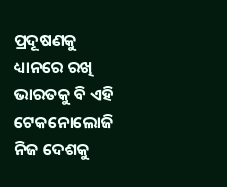ପ୍ରଦୂଷଣକୁ ଧ୍ୟାନରେ ରଖି ଭାରତକୁ ବି ଏହି ଟେକନୋଲୋଜି ନିଜ ଦେଶକୁ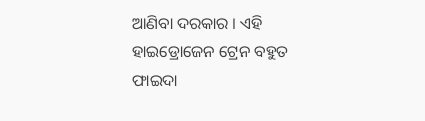ଆଣିବା ଦରକାର । ଏହି ହାଇଡ୍ରୋଜେନ ଟ୍ରେନ ବହୁତ ଫାଇଦା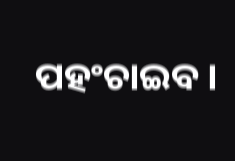ପହଂଚାଇବ ।